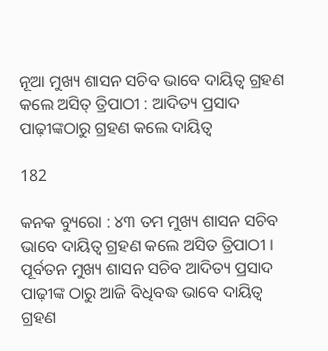ନୂଆ ମୁଖ୍ୟ ଶାସନ ସଚିବ ଭାବେ ଦାୟିତ୍ୱ ଗ୍ରହଣ କଲେ ଅସିତ୍ ତ୍ରିପାଠୀ : ଆଦିତ୍ୟ ପ୍ରସାଦ ପାଢ଼ୀଙ୍କଠାରୁ ଗ୍ରହଣ କଲେ ଦାୟିତ୍ୱ

182

କନକ ବ୍ୟୁରୋ : ୪୩ ତମ ମୁଖ୍ୟ ଶାସନ ସଚିବ ଭାବେ ଦାୟିତ୍ୱ ଗ୍ରହଣ କଲେ ଅସିତ ତ୍ରିପାଠୀ । ପୂର୍ବତନ ମୁଖ୍ୟ ଶାସନ ସଚିବ ଆଦିତ୍ୟ ପ୍ରସାଦ ପାଢ଼ୀଙ୍କ ଠାରୁ ଆଜି ବିଧିବଦ୍ଧ ଭାବେ ଦାୟିତ୍ୱ ଗ୍ରହଣ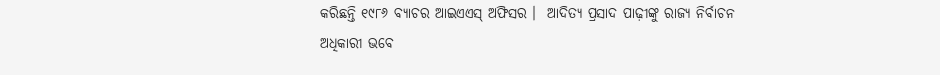କରିଛନ୍ତି ୧୯୮୬ ବ୍ୟାଚର ଆଇଏଏସ୍ ଅଫିସର ।  ଆଦିତ୍ୟ ପ୍ରସାଦ ପାଢ଼ୀଙ୍କୁ ରାଜ୍ୟ ନିର୍ବାଚନ ଅଧିକାରୀ ଭବେ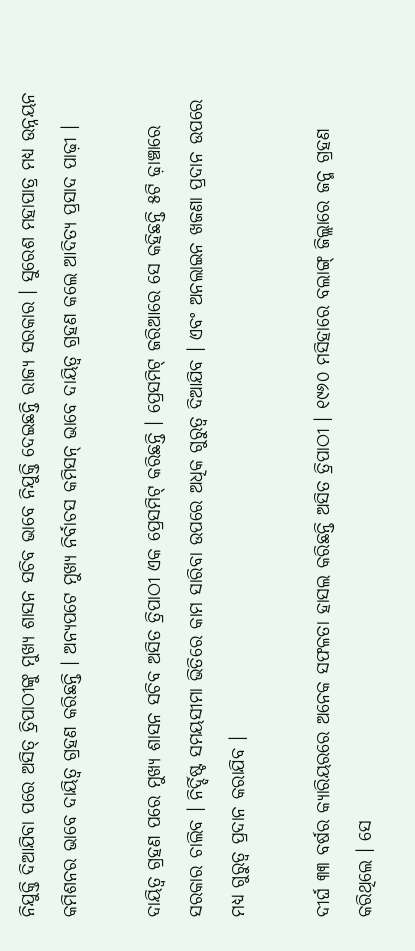ନିଯୁକ୍ତି ଦିଆଯିବା ପରେ ଅସିତ୍ ତ୍ରିପାଠୀଙ୍କୁ ମୁଖ୍ୟ ଶାସନ ସଚିବ ଭାବେ ନିଯୁକ୍ତି ଦେଇଛନ୍ତି ରାଜ୍ୟ ସରକାର । ସୁରେଶ ମହାପାତ୍ର ମଧ୍ୟ ଉନ୍ନୟନ କମିଶନର ଭାବେ ଦାୟିତ୍ୱ ଗ୍ରହଣ କରିଛନ୍ତି । ଅନ୍ୟପଟେ ମୁଖ୍ୟ ନିର୍ବାଚସ କମିସନ୍ ଭାବେ ଦାୟିତ୍ୱ ଗ୍ରହଣ କଲେ ଆଦିତ୍ୟ ପ୍ରସାଦ ପାଢ଼ୀ ।

ଦାୟିତ୍ୱ ଗ୍ରହଣ ପରେ ମୁଖ୍ୟ ଶାସନ ସଚିବ ଅସିତ ତ୍ରିପାଠୀ ଏକ ପ୍ରେସମିଟ୍ କରିଛନ୍ତି । ପ୍ରେସମିଟ୍ ଜରିଆରେ ସେ କହିଛନ୍ତି ୫ଟି ଢ଼ାଞ୍ଚାରେ ସରକାର ଚାଲିବ । ନିର୍ଦ୍ଦିଷ୍ଟ ସମୟସୀମା ଭିତିରେ କାମ ସାରିବା ଉପରେ ଅଧିକ ଗୁରୁତ୍ୱ ଦିଆଯିବ । ଏବଂ ଅନଲାଇନ ଖଜଣା ପ୍ରଦାନ ଉପରେ ମଧ୍ୟ ଗୁରୁତ୍ୱ ପ୍ରଦାନ କରାଯିବ ।

ଦୀର୍ଘ ୩୩ ବର୍ଷର କ୍ୟାରିୟରରେ ଅନେକ ସଫଳତା ହାସଲ କରିଛନ୍ତି ଅସିତ ତ୍ରିପାଠୀ । ୧୯୬୦ ମସିହାରେ ବଲାଙ୍ଗ୍ ଜିଲ୍ଲାରେ ଜନ୍ମ ଗ୍ରହଣ କରିଥିଲେ । ସେ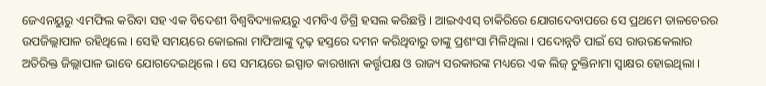ଜେଏନୟୁରୁ ଏମଫିଲ କରିବା ସହ ଏକ ବିଦେଶୀ ବିଶ୍ୱବିଦ୍ୟାଳୟରୁ ଏମବିଏ ଡିଗ୍ରି ହସଲ କରିଛନ୍ତି । ଆଇଏଏସ୍ ଚାକିରିରେ ଯୋଗଦେବାପରେ ସେ ପ୍ରଥମେ ତାଳଚେରର ଉପଜିଲ୍ଲାପାଳ ରହିଥିଲେ । ସେହି ସମୟରେ କୋଇଲା ମାଫିଆଙ୍କୁ ଦୃଢ଼ ହସ୍ତରେ ଦମନ କରିଥିବାରୁ ତାଙ୍କୁ ପ୍ରଶଂସା ମିଳିଥିଲା । ପଦୋନ୍ନତି ପାଇଁ ସେ ରାଉରକେଲାର ଅତିରିକ୍ତ ଜିଲ୍ଲାପାଳ ଭାବେ ଯୋଗଦେଇଥିଲେ । ସେ ସମୟରେ ଇସ୍ପାତ କାରଖାନା କର୍ତ୍ତୃପକ୍ଷ ଓ ରାଜ୍ୟ ସରକାରଙ୍କ ମଧ୍ୟରେ ଏକ ଲିଜ୍ ଚୁକ୍ତିନାମା ସ୍ବାକ୍ଷର ହୋଇଥିଲା ।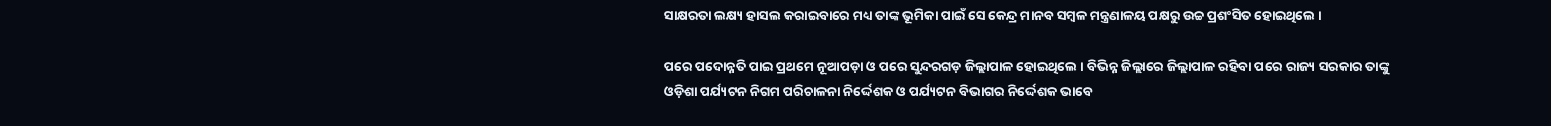ସାକ୍ଷରତା ଲକ୍ଷ୍ୟ ହାସଲ କରାଇବାରେ ମଧ୍ୟ ତାଙ୍କ ଭୂମିକା ପାଇଁ ସେ କେନ୍ଦ୍ର ମାନବ ସମ୍ବଳ ମନ୍ତ୍ରଣାଳୟ ପକ୍ଷରୁ ଉଚ୍ଚ ପ୍ରଶଂସିତ ହୋଇଥିଲେ ।

ପରେ ପଦୋନ୍ନତି ପାଇ ପ୍ରଥମେ ନୂଆପଡ଼ା ଓ ପରେ ସୁନ୍ଦରଗଡ଼ ଜିଲ୍ଲାପାଳ ହୋଇଥିଲେ । ବିଭିନ୍ନ ଜିଲ୍ଲାରେ ଜିଲ୍ଲାପାଳ ରହିବା ପରେ ରାଜ୍ୟ ସରକାର ତାଙ୍କୁ ଓଡ଼ିଶା ପର୍ଯ୍ୟଟନ ନିଗମ ପରିଚାଳନା ନିର୍ଦ୍ଦେଶକ ଓ ପର୍ଯ୍ୟଟନ ବିଭାଗର ନିର୍ଦ୍ଦେଶକ ଭାବେ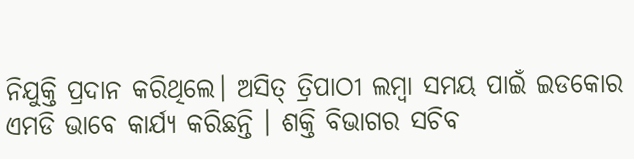ନିଯୁକ୍ତି ପ୍ରଦାନ କରିଥିଲେ। ଅସିତ୍ ତ୍ରିପାଠୀ ଲମ୍ବା ସମୟ ପାଇଁ ଇଡକୋର ଏମଡି ଭାବେ କାର୍ଯ୍ୟ କରିଛନ୍ତି । ଶକ୍ତି ବିଭାଗର ସଚିବ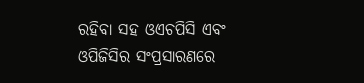ରହିବା ସହ ଓଏଚପିସି ଏବଂ ଓପିଜିସିର ସଂପ୍ରସାରଣରେ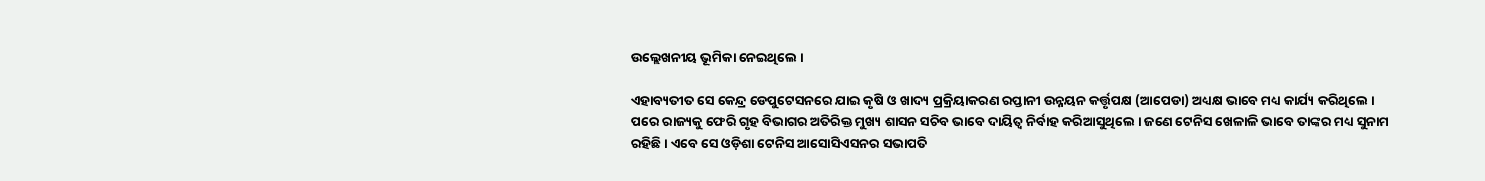ଉଲ୍ଲେଖନୀୟ ଭୂମିକା ନେଇଥିଲେ ।

ଏହାବ୍ୟତୀତ ସେ କେନ୍ଦ୍ର ଡେପୁଟେସନରେ ଯାଇ କୃଷି ଓ ଖାଦ୍ୟ ପ୍ରକ୍ରିୟାକରଣ ରପ୍ତାନୀ ଉନ୍ନୟନ କର୍ତ୍ତୃପକ୍ଷ (ଆପେଡା) ଅଧ୍ୟକ୍ଷ ଭାବେ ମଧ୍ୟ କାର୍ଯ୍ୟ କରିଥିଲେ । ପରେ ରାଜ୍ୟକୁ ଫେରି ଗୃହ ବିଭାଗର ଅତିରିକ୍ତ ମୁଖ୍ୟ ଶାସନ ସଚିବ ଭାବେ ଦାୟିତ୍ବ ନିର୍ବାହ କରିଆସୁଥିଲେ । ଜଣେ ଟେନିସ ଖେଳାଳି ଭାବେ ତାଙ୍କର ମଧ୍ୟ ସୁନାମ ରହିଛି । ଏବେ ସେ ଓଡ଼ିଶା ଟେନିସ ଆସୋସିଏସନର ସଭାପତି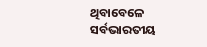ଥିବାବେଳେ ସର୍ବଭାରତୀୟ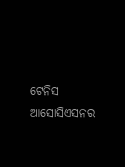ଟେନିସ ଆସୋସିଏସନର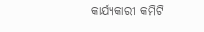କାର୍ଯ୍ୟକାରୀ କମିଟି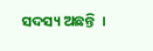ସଦସ୍ୟ ଅଛନ୍ତି  ।